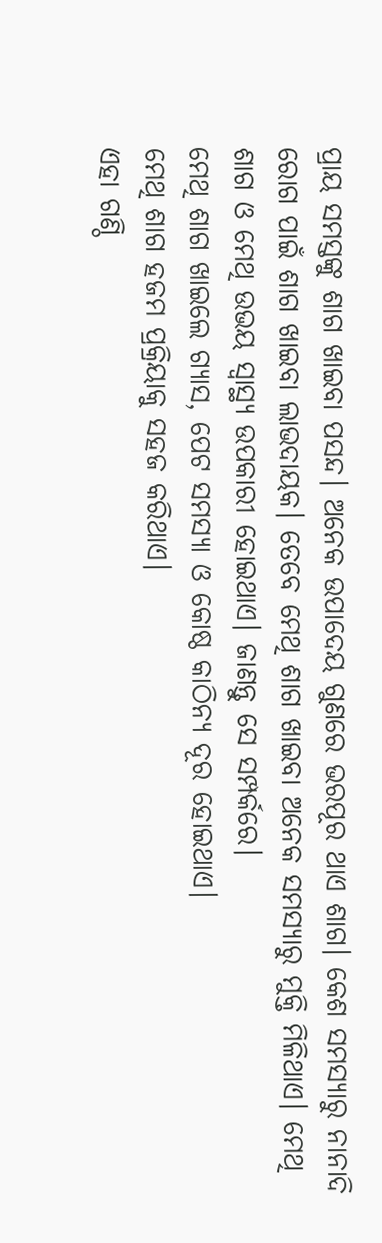ପ୍ରାୟ ସମସ୍ତଙ୍କୁ ଶାଗ ଖାଇବା ପସନ୍ଦ। ଅନେକ ଉପାଦେୟ ଗୁଣରେ ଭରପୂର ଥାଏ ଶାଗ। କେଶ ସମସ୍ୟାରୁ ନାନାଦି ରୋଗ ପାଇଁ ଶାଗ ଖାଇବା ଲାଭଦାୟକ। ତେବେ ମେଥି ଶାଗ ଖାଇବା ଅନେକ ସମସ୍ୟାରୁ ମୁକ୍ତି ମିଳିଥାଏ। ମେଥି ଶାଗ ଓ ମେଥି ଉଭୟ ସ୍ବାସ୍ଥ୍ୟ ଉପକାରୀ ହୋଇଥାଏ। ଜାଣନ୍ତୁ ସେ ସମ୍ପର୍କରେ।
ମେଥି ଶାଗ ଖାଇଲେ ଗ୍ୟାସ, ପେଟ ସମସ୍ୟା ଓ କୋଷ୍ଠ କାଠିନ୍ୟ ଦୂର ହୋଇଥାଏ।
ମେଥି ଶାଗ ହଜମ ପ୍ରକ୍ରିୟାକୁ ସହଜ କରିଥାଏ।
ଏହା ଗଣ୍ଠି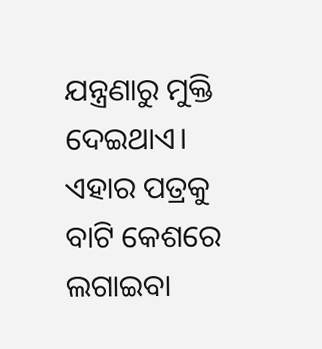ଯନ୍ତ୍ରଣାରୁ ମୁକ୍ତି ଦେଇଥାଏ।
ଏହାର ପତ୍ରକୁ ବାଟି କେଶରେ ଲଗାଇବା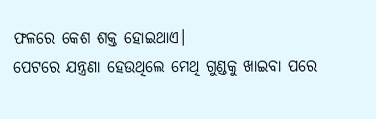ଫଳରେ କେଶ ଶକ୍ତ ହୋଇଥାଏ।
ପେଟରେ ଯନ୍ତ୍ରଣା ହେଉଥିଲେ ମେଥି ଗୁଣ୍ଡକୁ ଖାଇବା ପରେ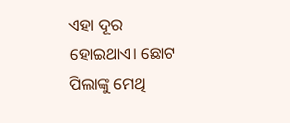ଏହା ଦୂର ହୋଇଥାଏ। ଛୋଟ ପିଲାଙ୍କୁ ମେଥି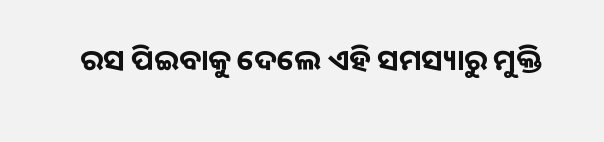ରସ ପିଇବାକୁ ଦେଲେ ଏହି ସମସ୍ୟାରୁ ମୁକ୍ତି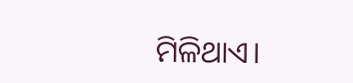ମିଳିଥାଏ।